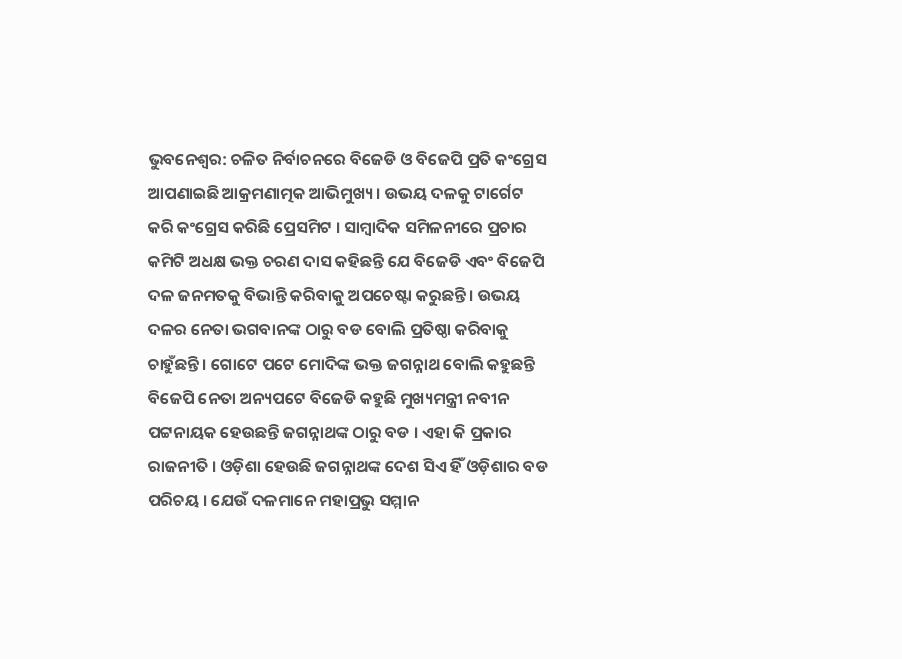ଭୁବନେଶ୍ବର: ଚଳିତ ନିର୍ବାଚନରେ ବିଜେଡି ଓ ବିଜେପି ପ୍ରତି କଂଗ୍ରେସ ଆପଣାଇଛି ଆକ୍ରମଣାତ୍ମକ ଆଭିମୁଖ୍ୟ । ଉଭୟ ଦଳକୁ ଟାର୍ଗେଟ କରି କଂଗ୍ରେସ କରିଛି ପ୍ରେସମିଟ । ସାମ୍ବାଦିକ ସମିଳନୀରେ ପ୍ରଚାର କମିଟି ଅଧକ୍ଷ ଭକ୍ତ ଚରଣ ଦାସ କହିଛନ୍ତି ଯେ ବିଜେଡି ଏବଂ ବିଜେପି ଦଳ ଜନମତକୁ ବିଭାନ୍ତି କରିବାକୁ ଅପଚେଷ୍ଟା କରୁଛନ୍ତି । ଉଭୟ ଦଳର ନେତା ଭଗବାନଙ୍କ ଠାରୁ ବଡ ବୋଲି ପ୍ରତିଷ୍ଠା କରିବାକୁ ଚାହୁଁଛନ୍ତି । ଗୋଟେ ପଟେ ମୋଦିଙ୍କ ଭକ୍ତ ଜଗନ୍ନାଥ ବୋଲି କହୁଛନ୍ତି ବିଜେପି ନେତା ଅନ୍ୟପଟେ ବିଜେଡି କହୁଛି ମୁଖ୍ୟମନ୍ତ୍ରୀ ନବୀନ ପଟ୍ଟନାୟକ ହେଉଛନ୍ତି ଜଗନ୍ନାଥଙ୍କ ଠାରୁ ବଡ । ଏହା କି ପ୍ରକାର ରାଜନୀତି । ଓଡ଼ିଶା ହେଉଛି ଜଗନ୍ନାଥଙ୍କ ଦେଶ ସିଏ ହିଁ ଓଡ଼ିଶାର ବଡ ପରିଚୟ । ଯେଉଁ ଦଳମାନେ ମହାପ୍ରଭୁ ସମ୍ମାନ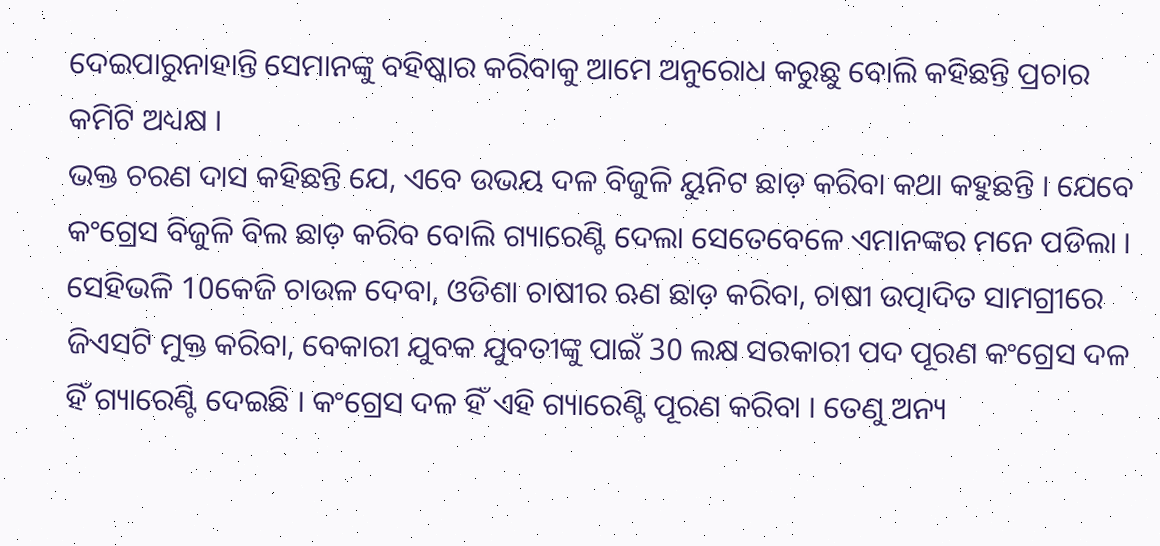ଦେଇପାରୁନାହାନ୍ତି ସେମାନଙ୍କୁ ବହିଷ୍କାର କରିବାକୁ ଆମେ ଅନୁରୋଧ କରୁଛୁ ବୋଲି କହିଛନ୍ତି ପ୍ରଚାର କମିଟି ଅଧ୍ୟକ୍ଷ ।
ଭକ୍ତ ଚରଣ ଦାସ କହିଛନ୍ତି ଯେ, ଏବେ ଉଭୟ ଦଳ ବିଜୁଳି ୟୁନିଟ ଛାଡ଼ କରିବା କଥା କହୁଛନ୍ତି । ଯେବେ କଂଗ୍ରେସ ବିଜୁଳି ବିଲ ଛାଡ଼ କରିବ ବୋଲି ଗ୍ୟାରେଣ୍ଟି ଦେଲା ସେତେବେଳେ ଏମାନଙ୍କର ମନେ ପଡିଲା । ସେହିଭଳି 10କେଜି ଚାଉଳ ଦେବା, ଓଡିଶା ଚାଷୀର ଋଣ ଛାଡ଼ କରିବା, ଚାଷୀ ଉତ୍ପାଦିତ ସାମଗ୍ରୀରେ ଜିଏସଟି ମୁକ୍ତ କରିବା, ବେକାରୀ ଯୁବକ ଯୁବତୀଙ୍କୁ ପାଇଁ 30 ଲକ୍ଷ ସରକାରୀ ପଦ ପୂରଣ କଂଗ୍ରେସ ଦଳ ହିଁ ଗ୍ୟାରେଣ୍ଟି ଦେଇଛି । କଂଗ୍ରେସ ଦଳ ହିଁ ଏହି ଗ୍ୟାରେଣ୍ଟି ପୂରଣ କରିବା । ତେଣୁ ଅନ୍ୟ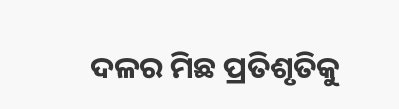ଦଳର ମିଛ ପ୍ରତିଶୃତିକୁ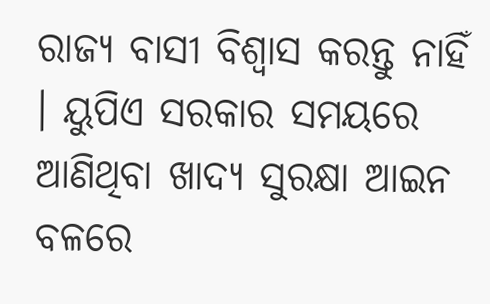ରାଜ୍ୟ ବାସୀ ବିଶ୍ବାସ କରନ୍ତୁ ନାହିଁ । ୟୁପିଏ ସରକାର ସମୟରେ ଆଣିଥିବା ଖାଦ୍ୟ ସୁରକ୍ଷା ଆଇନ ବଳରେ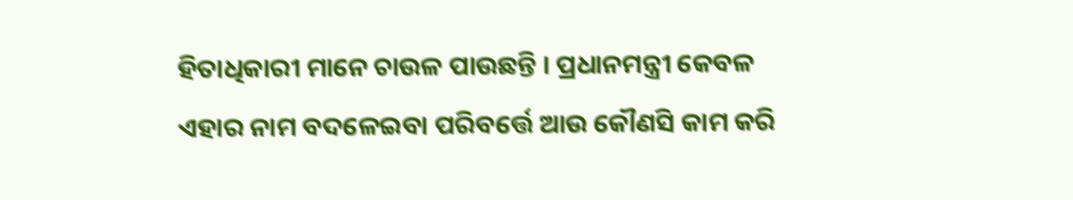ହିତାଧିକାରୀ ମାନେ ଚାଉଳ ପାଉଛନ୍ତି । ପ୍ରଧାନମନ୍ତ୍ରୀ କେବଳ ଏହାର ନାମ ବଦଳେଇବା ପରିବର୍ତ୍ତେ ଆଉ କୌଣସି କାମ କରି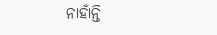ନାହାଁନ୍ତି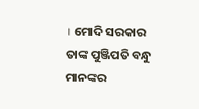। ମୋଦି ସରକାର ତାଙ୍କ ପୁଞ୍ଜିପତି ବନ୍ଧୁ ମାନଙ୍କର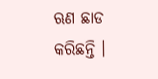ଋଣ ଛାଡ କରିଛନ୍ତି ।